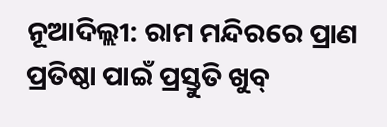ନୂଆଦିଲ୍ଲୀ: ରାମ ମନ୍ଦିରରେ ପ୍ର‌ାଣ ପ୍ରତିଷ୍ଠା ପାଇଁ ପ୍ରସ୍ତୁତି ଖୁବ୍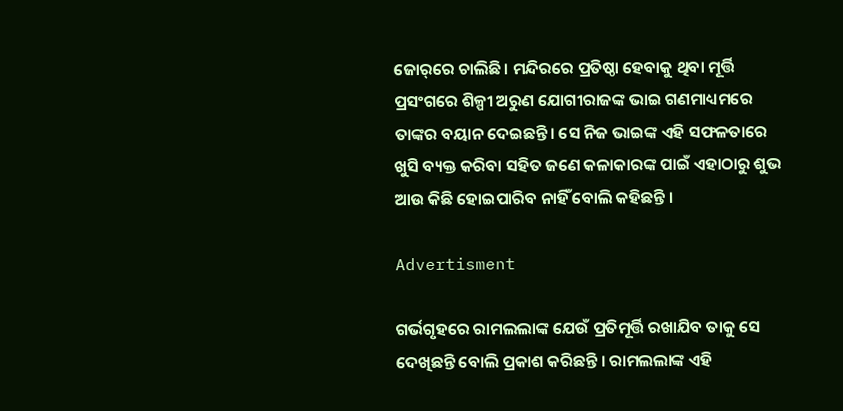ଜୋର୍‌ରେ ଚାଲିଛି। ମନ୍ଦିରରେ ପ୍ରତିଷ୍ଠା ହେବାକୁ ଥିବା ମୂର୍ତ୍ତି ପ୍ରସଂଗରେ ଶିଳ୍ପୀ ଅରୁଣ ଯୋଗୀରାଜଙ୍କ ଭାଇ ଗଣମାଧ୍ୟମରେ ତାଙ୍କର ବୟାନ ଦେଇଛନ୍ତି। ସେ ନିଜ ଭାଇଙ୍କ ଏହି ସଫଳତାରେ ଖୁସି ବ୍ୟକ୍ତ କରିବା ସହିତ ଜଣେ କଳାକାରଙ୍କ ପାଇଁ ଏହାଠାରୁ ଶୁଭ ଆଉ କିଛି ହୋଇପାରିବ ନାହିଁ ବୋଲି କହିଛନ୍ତି ।

Advertisment

ଗର୍ଭଗୃହରେ ରାମଲଲାଙ୍କ ଯେଉଁ ପ୍ରତିମୂର୍ତ୍ତି ରଖାଯିବ ତାକୁ ସେ ଦେଖିଛନ୍ତି ବୋଲି ପ୍ରକାଶ କରିଛନ୍ତି । ରାମଲଲାଙ୍କ ଏହି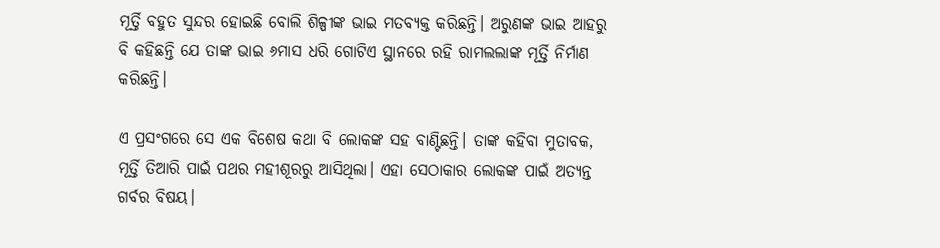ମୂର୍ତ୍ତି ବହୁତ ସୁନ୍ଦର ହୋଇଛି ବୋଲି ଶିଳ୍ପୀଙ୍କ ଭାଇ ମତବ୍ୟକ୍ତ କରିଛନ୍ତି। ଅରୁଣଙ୍କ ଭାଇ ଆହରୁ ବି କହିଛନ୍ତି ଯେ ତାଙ୍କ ଭାଇ ୬ମାସ ଧରି ଗୋଟିଏ ସ୍ଥାନରେ ରହି ରାମଲଲାଙ୍କ ମୂର୍ତ୍ତି ନିର୍ମାଣ କରିଛନ୍ତି।

ଏ ପ୍ରସଂଗରେ ସେ ଏକ ବିଶେଷ କଥା ବି ଲୋକଙ୍କ ସହ ବାଣ୍ଟିଛନ୍ତି। ତାଙ୍କ କହିବା ମୁତାବକ, ମୂର୍ତ୍ତି ତିଆରି ପାଇଁ ପଥର ମହୀଶୂରରୁ ଆସିଥିଲା। ଏହା ସେଠାକାର ଲୋକଙ୍କ ପାଇଁ ଅତ୍ୟନ୍ତ ଗର୍ବର ବିଷୟ।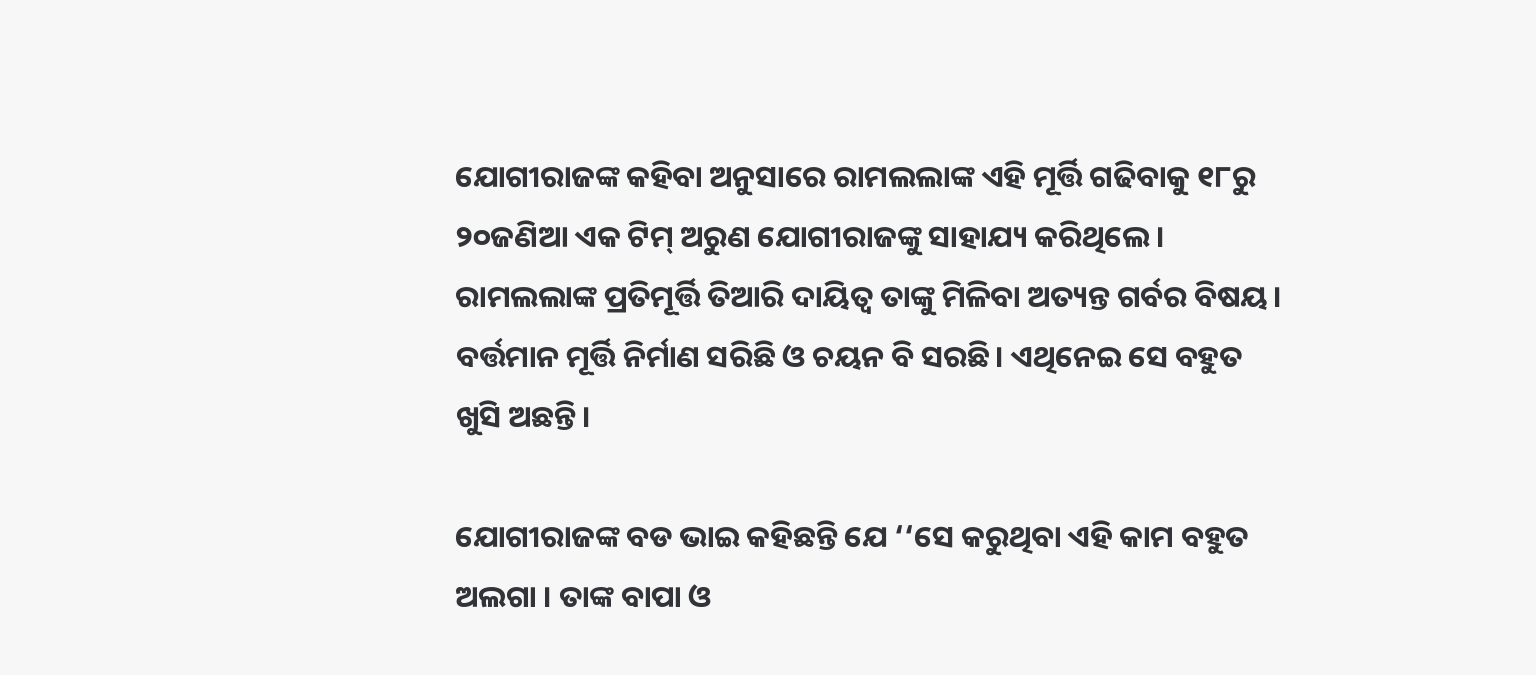ଯୋଗୀରାଜଙ୍କ କହିବା ଅନୁସାରେ ରାମଲଲାଙ୍କ ଏହି ମୂର୍ତ୍ତି ଗଢିବାକୁ ୧୮ରୁ ୨୦ଜଣିଆ ଏକ ଟିମ୍ ଅରୁଣ ଯୋଗୀରାଜଙ୍କୁ ସାହାଯ୍ୟ କରିଥିଲେ। ରାମଲଲାଙ୍କ ପ୍ରତିମୂର୍ତ୍ତି ତିଆରି ଦାୟିତ୍ୱ ତାଙ୍କୁ ମିଳିବା ଅତ୍ୟନ୍ତ ଗର୍ବର ବିଷୟ। ବର୍ତ୍ତମାନ ମୂର୍ତ୍ତି ନିର୍ମାଣ ସରିଛି ଓ ଚୟନ ବି ସରଛି। ଏଥିନେଇ ସେ ବହୁତ ଖୁସି ଅଛନ୍ତି।

ଯୋଗୀରାଜଙ୍କ ବଡ ଭାଇ କହିଛନ୍ତି ଯେ ‘‘ସେ କରୁଥିବା ଏହି କାମ ବହୁତ ଅଲଗା । ତାଙ୍କ ବାପା ଓ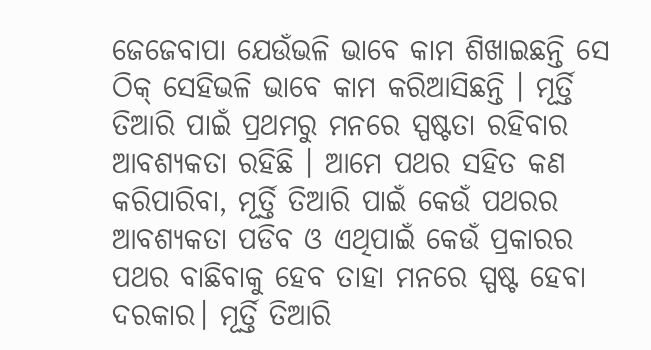ଜେଜେବାପା ଯେଉଁଭଳି ଭାବେ କାମ ଶିଖାଇଛନ୍ତି ସେ ଠିକ୍ ସେହିଭଳି ଭାବେ କାମ କରିଆସିଛନ୍ତି । ମୂର୍ତ୍ତି ତିଆରି ପାଇଁ ପ୍ରଥମରୁ ମନରେ ସ୍ପଷ୍ଟତା ରହିବାର ଆବଶ୍ୟକତା ରହିଛି । ଆମେ ପଥର ସହିତ କଣ କରିପାରିବା, ମୂର୍ତ୍ତି ତିଆରି ପାଇଁ କେଉଁ ପଥରର ଆବଶ୍ୟକତା ପଡିବ ଓ ଏଥିପାଇଁ କେଉଁ ପ୍ରକାରର ପଥର ବାଛିବାକୁ ହେବ ତାହା ମନରେ ସ୍ପଷ୍ଟ ହେବା ଦରକାର। ମୂର୍ତ୍ତି ତିଆରି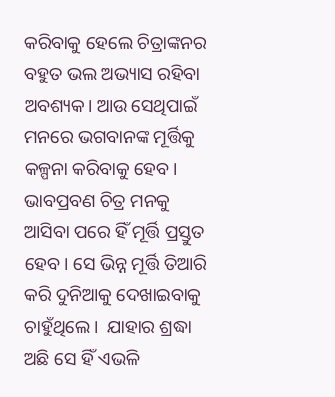କରିବାକୁ ହେଲେ ଚିତ୍ରାଙ୍କନର ବହୁତ ଭଲ ଅଭ୍ୟାସ ରହିବା ଅବଶ୍ୟକ। ଆଉ ସେଥିପାଇଁ ମନରେ ଭଗବାନଙ୍କ ମୂର୍ତ୍ତିକୁ କଳ୍ପନା କରିବାକୁ ହେବ। ଭାବପ୍ରବଣ ଚିତ୍ର ମନକୁ ଆସିବା ପରେ ହିଁ ମୂର୍ତ୍ତି ପ୍ରସ୍ତୁତ ହେବ। ସେ ଭିନ୍ନ ମୂର୍ତ୍ତି ତିଆରି କରି ଦୁନିଆକୁ ଦେଖାଇବାକୁ ଚାହୁଁଥିଲେ।  ଯାହାର ଶ୍ରଦ୍ଧା ଅଛି ସେ ହିଁ ଏଭଳି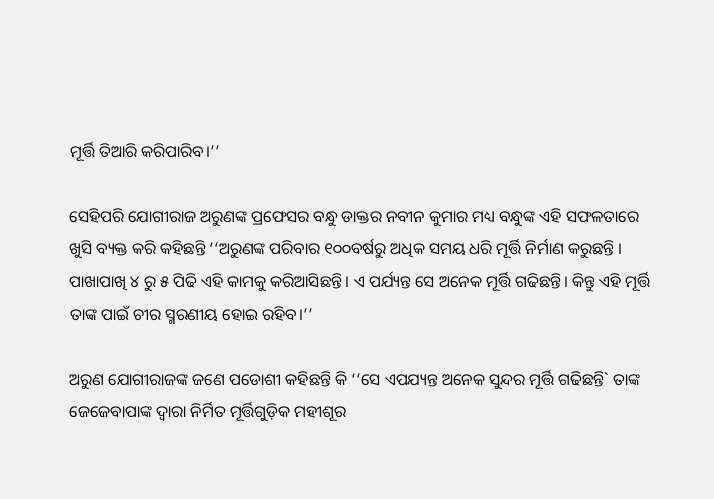ମୂର୍ତ୍ତି ତିଆରି କରିପାରିବ।’’

ସେହିପରି ଯୋଗୀରାଜ ଅରୁଣଙ୍କ ପ୍ରଫେସର ବନ୍ଧୁ ଡାକ୍ତର ନବୀନ କୁମାର ମଧ୍ୟ ବନ୍ଧୁଙ୍କ ଏହି ସଫଳତାରେ ଖୁସି ବ୍ୟକ୍ତ କରି କହିଛନ୍ତି ‘‘ଅରୁଣଙ୍କ ପରିବାର ୧୦୦ବର୍ଷରୁ ଅଧିକ ସମୟ ଧରି ମୂର୍ତ୍ତି ନିର୍ମାଣ କରୁଛନ୍ତି । ପାଖାପାଖି ୪ ରୁ ୫ ପିଢି ଏହି କାମକୁ କରିଆସିଛନ୍ତି। ଏ ପର୍ଯ୍ୟନ୍ତ ସେ ଅନେକ ମୂର୍ତ୍ତି ଗଢିଛନ୍ତି। କିନ୍ତୁ ଏହି ମୂର୍ତ୍ତି ତାଙ୍କ ପାଇଁ ଚୀର ସ୍ମରଣୀୟ ହୋଇ ରହିବ।’’

ଅରୁଣ ଯୋଗୀରାଜଙ୍କ ଜଣେ ପଡୋଶୀ କହିଛନ୍ତି କି ‘‘ସେ ଏପଯ୍ୟନ୍ତ ଅନେକ ସୁନ୍ଦର ମୂର୍ତ୍ତି ଗଢିଛନ୍ତି` ତାଙ୍କ ଜେଜେବାପାଙ୍କ ଦ୍ୱାରା ନିର୍ମିତ ମୂର୍ତ୍ତିଗୁଡ଼ିକ ମହୀଶୂର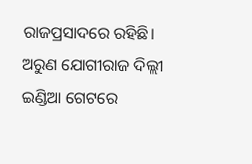ରାଜପ୍ରସାଦରେ ରହିଛି। ଅରୁଣ ଯୋଗୀରାଜ ଦିଲ୍ଲୀ ଇଣ୍ଡିଆ ଗେଟରେ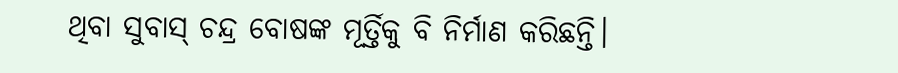ଥିବା ସୁବାସ୍ ଚନ୍ଦ୍ର ବୋଷଙ୍କ ମୂର୍ତ୍ତିକୁ ବି ନିର୍ମାଣ କରିଛନ୍ତି।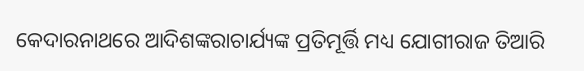କେଦାରନାଥରେ ଆଦିଶଙ୍କରାଚାର୍ଯ୍ୟଙ୍କ ପ୍ରତିମୂର୍ତ୍ତି ମଧ୍ୟ ଯୋଗୀରାଜ ତିଆରି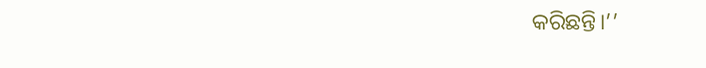କରିଛନ୍ତି।’’